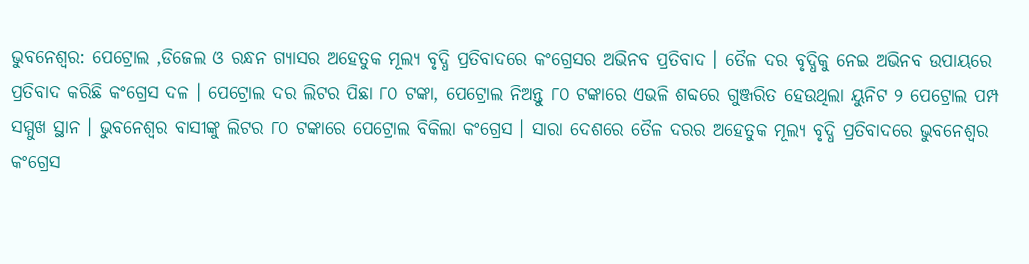ଭୁବନେଶ୍ବର: ପେଟ୍ରୋଲ ,ଡିଜେଲ ଓ ରନ୍ଧନ ଗ୍ୟାସର ଅହେତୁକ ମୂଲ୍ୟ ବୃଦ୍ଧି ପ୍ରତିବାଦରେ କଂଗ୍ରେସର ଅଭିନବ ପ୍ରତିବାଦ । ତୈଳ ଦର ବୃଦ୍ଧିକୁ ନେଇ ଅଭିନବ ଉପାୟରେ ପ୍ରତିବାଦ କରିଛି କଂଗ୍ରେସ ଦଳ । ପେଟ୍ରୋଲ ଦର ଲିଟର ପିଛା ୮୦ ଟଙ୍କା, ପେଟ୍ରୋଲ ନିଅନ୍ତୁ ୮୦ ଟଙ୍କାରେ ଏଭଳି ଶବ୍ଦରେ ଗୁଞ୍ଜରିତ ହେଉଥିଲା ୟୁନିଟ ୨ ପେଟ୍ରୋଲ ପମ୍ପ ସମ୍ମୁଖ ସ୍ଥାନ । ଭୁବନେଶ୍ୱର ବାସୀଙ୍କୁ ଲିଟର ୮୦ ଟଙ୍କାରେ ପେଟ୍ରୋଲ ବିକିଲା କଂଗ୍ରେସ । ସାରା ଦେଶରେ ତୈଳ ଦରର ଅହେତୁକ ମୂଲ୍ୟ ବୃଦ୍ଧି ପ୍ରତିବାଦରେ ଭୁବନେଶ୍ୱର କଂଗ୍ରେସ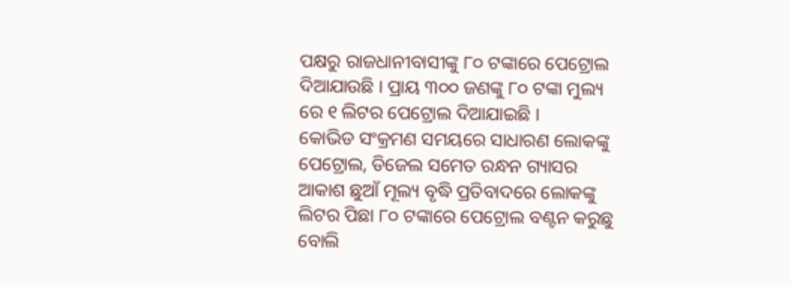ପକ୍ଷରୁ ରାଜଧାନୀବାସୀଙ୍କୁ ୮୦ ଟଙ୍କାରେ ପେଟ୍ରୋଲ ଦିଆଯାଉଛି । ପ୍ରାୟ ୩୦୦ ଜଣଙ୍କୁ ୮୦ ଟଙ୍କା ମୁଲ୍ୟ ରେ ୧ ଲିଟର ପେଟ୍ରୋଲ ଦିଆଯାଇଛି ।
କୋଭିଡ ସଂକ୍ରମଣ ସମୟରେ ସାଧାରଣ ଲୋକଙ୍କୁ ପେଟ୍ରୋଲ, ଡିଜେଲ ସମେତ ରନ୍ଧନ ଗ୍ୟାସର ଆକାଶ ଛୁଆଁ ମୂଲ୍ୟ ବୃଦ୍ଧି ପ୍ରତିବାଦରେ ଲୋକଙ୍କୁ ଲିଟର ପିଛା ୮୦ ଟଙ୍କାରେ ପେଟ୍ରୋଲ ବଣ୍ଟନ କରୁଛୁ ବୋଲି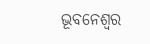ଭୂବନେଶ୍ୱର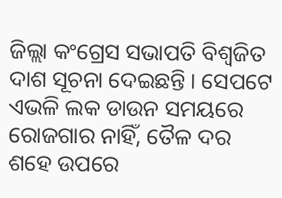ଜିଲ୍ଲା କଂଗ୍ରେସ ସଭାପତି ବିଶ୍ୱଜିତ ଦାଶ ସୂଚନା ଦେଇଛନ୍ତି । ସେପଟେ ଏଭଳି ଲକ ଡାଉନ ସମୟରେ ରୋଜଗାର ନାହିଁ, ତୈଳ ଦର ଶହେ ଉପରେ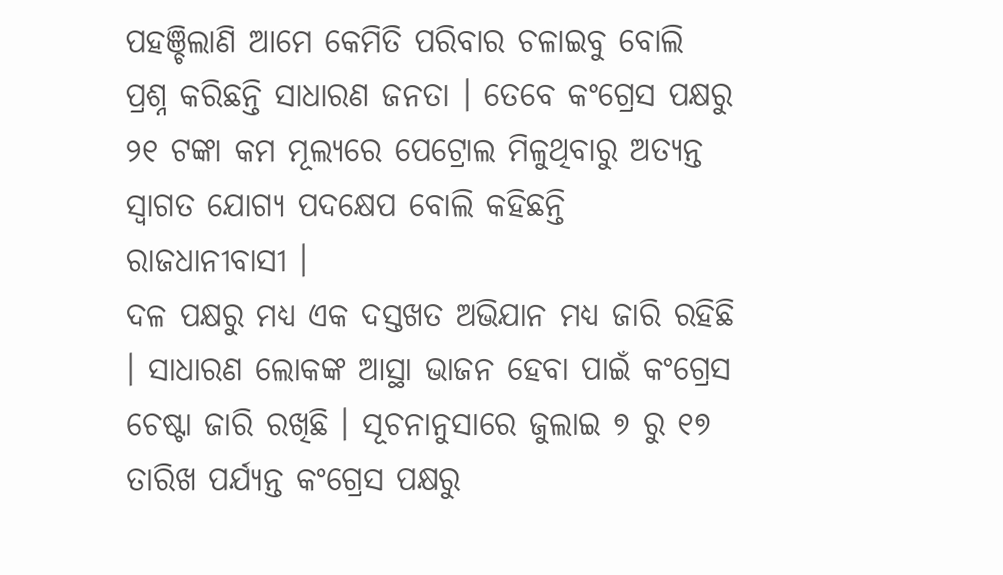ପହଞ୍ଚିଲାଣି ଆମେ କେମିତି ପରିବାର ଚଳାଇବୁ ବୋଲି ପ୍ରଶ୍ନ କରିଛନ୍ତି ସାଧାରଣ ଜନତା । ତେବେ କଂଗ୍ରେସ ପକ୍ଷରୁ ୨୧ ଟଙ୍କା କମ ମୂଲ୍ୟରେ ପେଟ୍ରୋଲ ମିଳୁଥିବାରୁ ଅତ୍ୟନ୍ତ ସ୍ୱାଗତ ଯୋଗ୍ୟ ପଦକ୍ଷେପ ବୋଲି କହିଛନ୍ତି ରାଜଧାନୀବାସୀ ।
ଦଳ ପକ୍ଷରୁ ମଧ୍ୟ ଏକ ଦସ୍ତଖତ ଅଭିଯାନ ମଧ୍ୟ ଜାରି ରହିଛି । ସାଧାରଣ ଲୋକଙ୍କ ଆସ୍ଥା ଭାଜନ ହେବା ପାଇଁ କଂଗ୍ରେସ ଚେଷ୍ଟା ଜାରି ରଖିଛି । ସୂଚନାନୁସାରେ ଜୁଲାଇ ୭ ରୁ ୧୭ ତାରିଖ ପର୍ଯ୍ୟନ୍ତ କଂଗ୍ରେସ ପକ୍ଷରୁ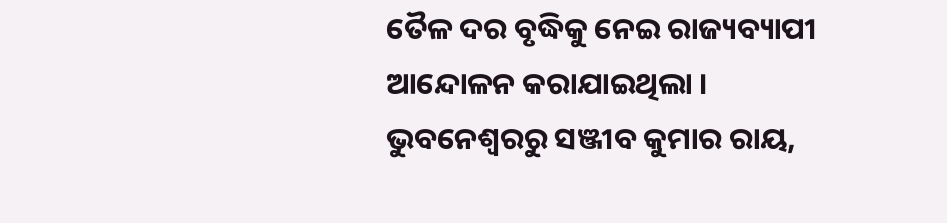ତୈଳ ଦର ବୃଦ୍ଧିକୁ ନେଇ ରାଜ୍ୟବ୍ୟାପୀ ଆନ୍ଦୋଳନ କରାଯାଇଥିଲା ।
ଭୁବନେଶ୍ବରରୁ ସଞ୍ଜୀବ କୁମାର ରାୟ,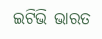ଇଟିଭି ଭାରତ